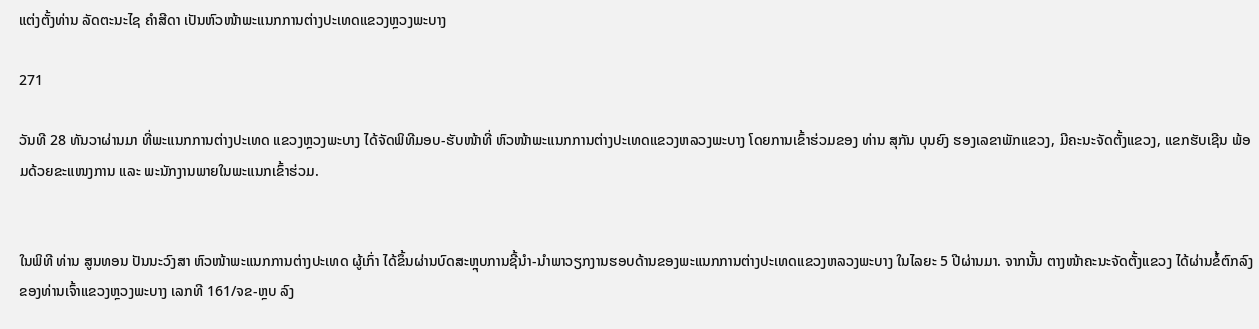ແຕ່ງຕັ້ງທ່ານ ລັດຕະນະໄຊ ຄໍາສີດາ ເປັນຫົວໜ້າພະແນກການຕ່າງປະເທດແຂວງຫຼວງພະບາງ

271

ວັນທີ 28 ທັນວາຜ່ານມາ ທີ່ພະແນກການຕ່າງປະເທດ ແຂວງຫຼວງພະບາງ ໄດ້ຈັດພິທີມອບ-ຮັບໜ້າທີ່ ຫົວໜ້າພະແນກການຕ່າງປະເທດແຂວງຫລວງພະບາງ ໂດຍການເຂົ້າຮ່ວມຂອງ ທ່ານ ສຸກັນ ບຸນຍົງ ຮອງເລຂາພັກແຂວງ, ມີຄະນະຈັດຕັ້ງແຂວງ, ແຂກຮັບເຊີນ ພ້ອມດ້ວຍຂະແໜງການ ແລະ ພະນັກງານພາຍໃນພະແນກເຂົ້າຮ່ວມ.


ໃນພິທີ ທ່ານ ສູນທອນ ປັນນະວົງສາ ຫົວໜ້າພະແນກການຕ່າງປະເທດ ຜູ້ເກົ່າ ໄດ້ຂຶ້ນຜ່ານບົດສະຫຼຸບການຊີ້ນໍາ-ນໍາພາວຽກງານຮອບດ້ານຂອງພະແນກການຕ່າງປະເທດແຂວງຫລວງພະບາງ ໃນໄລຍະ 5 ປີຜ່ານມາ. ຈາກນັ້ນ ຕາງໜ້າຄະນະຈັດຕັ້ງແຂວງ ໄດ້ຜ່ານຂໍ້ຕົກລົງຂອງທ່ານເຈົ້າແຂວງຫຼວງພະບາງ ເລກທີ 161/ຈຂ-ຫຼບ ລົງ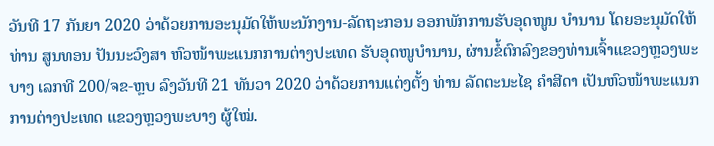ວັນທີ 17 ກັນຍາ 2020 ວ່າດ້ວຍການອະນຸມັດໃຫ້ພະນັກງານ-ລັດຖະກອນ ອອກພັກການຮັບອຸດໜູນ ບຳນານ ໂດຍອະນຸມັດໃຫ້ ທ່ານ ສູນທອນ ປັນນະວົງສາ ຫົວໜ້າພະແນກການຕ່າງປະເທດ ຮັບອຸດໜູບຳນານ, ຜ່ານຂໍ້ຕົກລົງຂອງທ່ານເຈົ້າແຂວງຫຼວງພະບາງ ເລກທີ 200/ຈຂ-ຫຼບ ລົງວັນທີ 21 ທັນວາ 2020 ວ່າດ້ວຍການແຕ່ງຕັ້ງ ທ່ານ ລັດຕະນະໄຊ ຄໍາສີດາ ເປັນຫົວໜ້າພະແນກການຕ່າງປະເທດ ແຂວງຫຼວງພະບາງ ຜູ້ໃໝ່.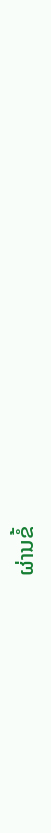ຜ່ານຂໍ້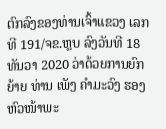ຕົກລົງຂອງທ່ານເຈົ້າແຂວງ ເລກທີ 191/ຈຂ.ຫຼບ ລົງວັນທີ 18 ທັນວາ 2020 ວ່າດ້ວຍການຍົກຍ້າຍ ທ່ານ ເພັງ ຄໍາມະວົງ ຮອງຫົວໜ້າພະ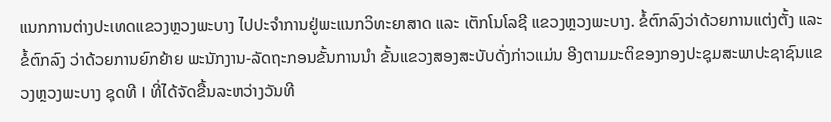ແນກການຕ່າງປະເທດແຂວງຫຼວງພະບາງ ໄປປະຈໍາການຢູ່ພະແນກວິທະຍາສາດ ແລະ ເຕັກໂນໂລຊີ ແຂວງຫຼວງພະບາງ. ຂໍ້ຕົກລົງວ່າດ້ວຍການແຕ່ງຕັ້ງ ແລະຂໍ້ຕົກລົງ ວ່າດ້ວຍການຍົກຍ້າຍ ພະນັກງານ-ລັດຖະກອນຂັ້ນການນໍາ ຂັ້ນແຂວງສອງສະບັບດັ່ງກ່າວແມ່ນ ອີງຕາມມະຕິຂອງກອງປະຊຸມສະພາປະຊາຊົນແຂວງຫຼວງພະບາງ ຊຸດທີ I ທີ່ໄດ້ຈັດຂື້ນລະຫວ່າງວັນທີ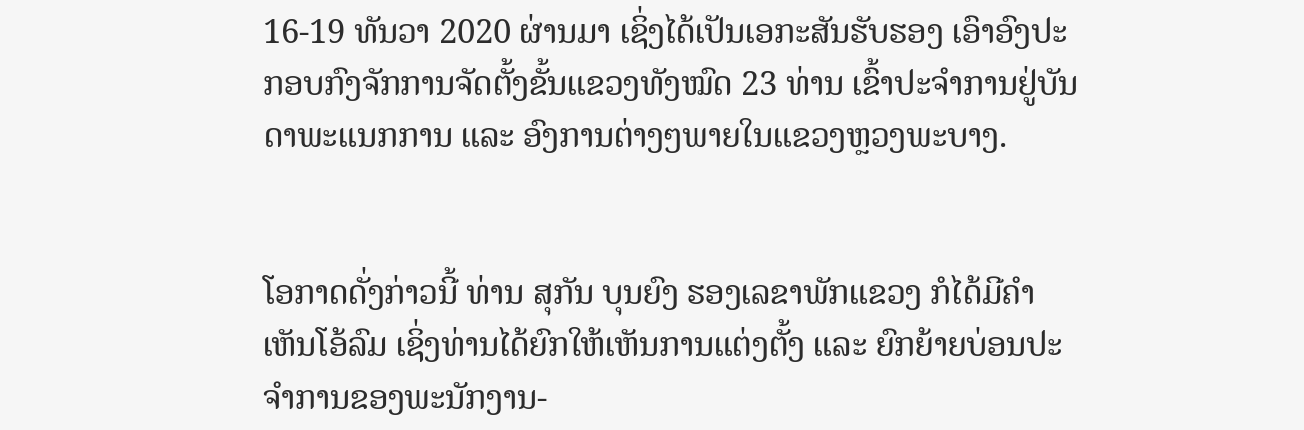16-19 ທັນວາ 2020 ຜ່ານມາ ເຊິ່ງໄດ້ເປັນເອກະສັນຮັບຮອງ ເອົາອົງປະກອບກົງຈັກການຈັດຕັ້ງຂັ້ນແຂວງທັງໝົດ 23 ທ່ານ ເຂົ້າປະຈໍາການຢູ່ບັນດາພະແນກການ ແລະ ອົງການຕ່າງໆພາຍໃນແຂວງຫຼວງພະບາງ.


ໂອກາດດັ່ງກ່າວນີ້ ທ່ານ ສຸກັນ ບຸນຍົງ ຮອງເລຂາພັກແຂວງ ກໍໄດ້ມີຄໍາເຫັນໂອ້ລົມ ເຊິ່ງທ່ານໄດ້ຍົກໃຫ້ເຫັນການແຕ່ງຕັ້ງ ແລະ ຍົກຍ້າຍບ່ອນປະຈໍາການຂອງພະນັກງານ-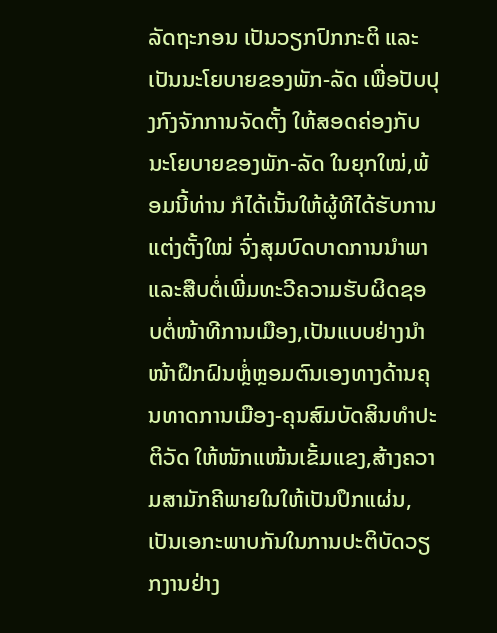ລັດຖະກອນ ເປັນວຽກປົກກະຕິ ແລະ ເປັນນະໂຍບາຍຂອງພັກ-ລັດ ເພື່ອປັບປຸງກົງຈັກການຈັດຕັ້ງ ໃຫ້ສອດຄ່ອງກັບນະໂຍບາຍຂອງພັກ-ລັດ ໃນຍຸກໃໝ່,ພ້ອມນີ້ທ່ານ ກໍໄດ້ເນັ້ນໃຫ້ຜູ້ທີໄດ້ຮັບການແຕ່ງຕັ້ງໃໝ່ ຈົ່ງສຸມບົດບາດການນໍາພາ ແລະສືບຕໍ່ເພີ່ມທະວີຄວາມຮັບຜິດຊອບຕໍ່ໜ້າທີການເມືອງ,ເປັນແບບຢ່າງນໍາໜ້າຝຶກຝົນຫຼໍ່ຫຼອມຕົນເອງທາງດ້ານຄຸນທາດການເມືອງ-ຄຸນສົມບັດສິນທຳປະຕິວັດ ໃຫ້ໜັກແໜ້ນເຂັ້ມແຂງ,ສ້າງຄວາມສາມັກຄີພາຍໃນໃຫ້ເປັນປຶກແຜ່ນ,ເປັນເອກະພາບກັນໃນການປະຕິບັດວຽກງານຢ່າງ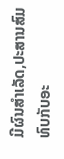ມີຜົນສໍາເລັດ,ປະສານສົມທົບກັບອະ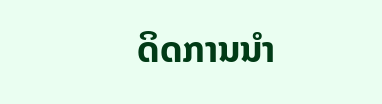ດິດການນໍາ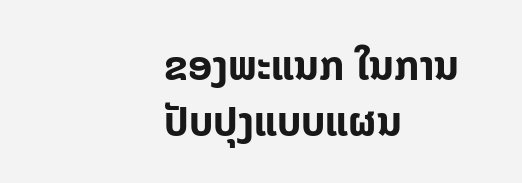ຂອງພະແນກ ໃນການປັບປຸງແບບແຜນ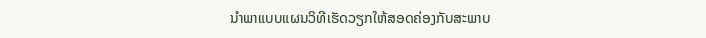ນຳພາແບບແຜນວິທີເຮັດວຽກໃຫ້ສອດຄ່ອງກັບສະພາບ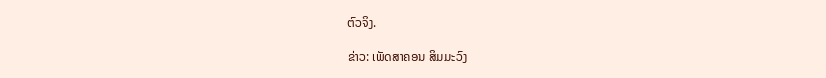ຕົວຈິງ.

ຂ່າວ: ເພັດສາຄອນ ສິມມະວົງ